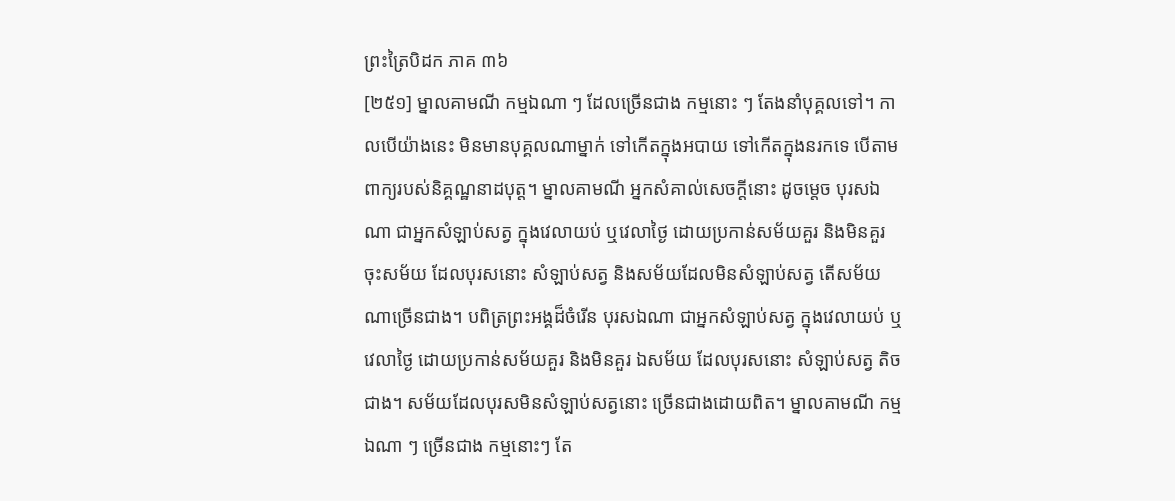ព្រះត្រៃបិដក ភាគ ៣៦
[២៥១] ម្នាលគាមណី កម្មឯណា ៗ ដែលច្រើនជាង កម្មនោះ ៗ តែងនាំបុគ្គលទៅ។ កាលបើយ៉ាងនេះ មិនមានបុគ្គលណាម្នាក់ ទៅកើតក្នុងអបាយ ទៅកើតក្នុងនរកទេ បើតាមពាក្យរបស់និគ្គណ្ឋនាដបុត្ត។ ម្នាលគាមណី អ្នកសំគាល់សេចក្តីនោះ ដូចម្តេច បុរសឯណា ជាអ្នកសំឡាប់សត្វ ក្នុងវេលាយប់ ឬវេលាថ្ងៃ ដោយប្រកាន់សម័យគួរ និងមិនគួរ ចុះសម័យ ដែលបុរសនោះ សំឡាប់សត្វ និងសម័យដែលមិនសំឡាប់សត្វ តើសម័យណាច្រើនជាង។ បពិត្រព្រះអង្គដ៏ចំរើន បុរសឯណា ជាអ្នកសំឡាប់សត្វ ក្នុងវេលាយប់ ឬវេលាថ្ងៃ ដោយប្រកាន់សម័យគួរ និងមិនគួរ ឯសម័យ ដែលបុរសនោះ សំឡាប់សត្វ តិចជាង។ សម័យដែលបុរសមិនសំឡាប់សត្វនោះ ច្រើនជាងដោយពិត។ ម្នាលគាមណី កម្មឯណា ៗ ច្រើនជាង កម្មនោះៗ តែ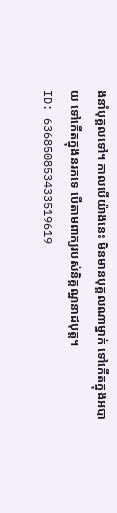ងនាំបុគ្គលទៅ។ កាលបើយ៉ាងនេះ មិនមានបុគ្គលណាម្នាក់ ទៅកើតក្នុងអបាយ ទៅកើតក្នុងនរកទេ បើតាមពាក្យរបស់និគ្គណ្ឋនាដបុត្ត។
ID: 636850853433519619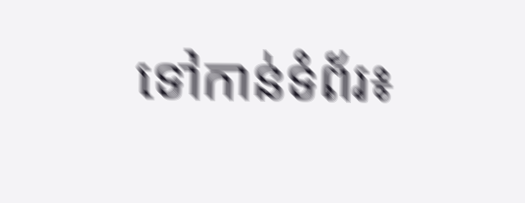ទៅកាន់ទំព័រ៖